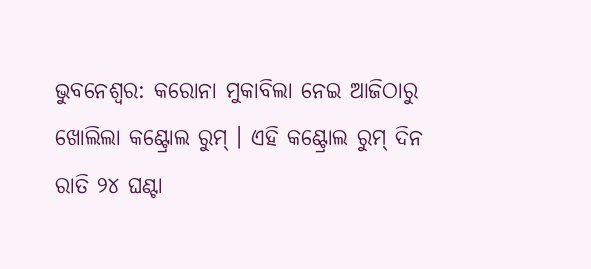ଭୁବନେଶ୍ୱର: କରୋନା ମୁକାବିଲା ନେଇ ଆଜିଠାରୁ ଖୋଲିଲା କଣ୍ଟ୍ରୋଲ ରୁମ୍ । ଏହି କଣ୍ଟ୍ରୋଲ ରୁମ୍ ଦିନ ରାତି ୨୪ ଘଣ୍ଟା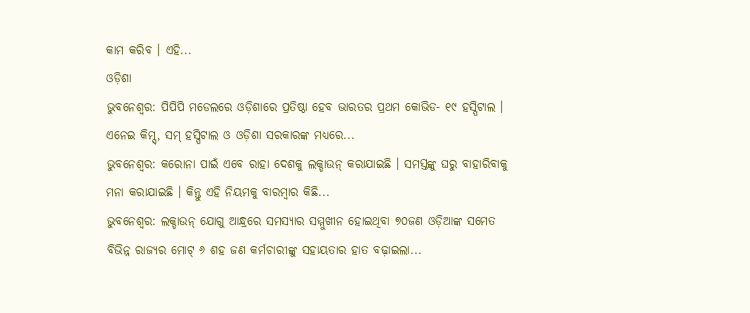କାମ କରିବ । ଏହି...
ଓଡ଼ିଶା
ଭୁବନେଶ୍ୱର: ପିପିପି ମଡେଲରେ ଓଡ଼ିଶାରେ ପ୍ରତିଷ୍ଠା ହେବ ଭାରତର ପ୍ରଥମ କୋଭିଡ- ୧୯ ହସ୍ପିଟାଲ । ଏନେଇ କିମ୍ସ୍, ସମ୍ ହସ୍ପିଟାଲ ଓ ଓଡ଼ିଶା ସରକାରଙ୍କ ମଧ୍ୟରେ...
ଭୁବନେଶ୍ୱର: କରୋନା ପାଇଁ ଏବେ ରାହା ଦେଶକୁ ଲକ୍ଡାଉନ୍ କରାଯାଇଛି । ସମସ୍ତଙ୍କୁ ଘରୁ ବାହାରିବାକୁ ମନା କରାଯାଇଛି । କିନ୍ତୁ ଏହି ନିୟମକୁ ବାରମ୍ବାର କିଛି...
ଭୁବନେଶ୍ୱର: ଲକ୍ଡାଉନ୍ ଯୋଗୁ ଆନ୍ଧ୍ରରେ ସମସ୍ୟାର ସମ୍ମୁଖୀନ ହୋଇଥିବା ୭୦ଜଣ ଓଡ଼ିଆଙ୍କ ସମେତ ବିଭିନ୍ନ ରାଜ୍ୟର ମୋଟ୍ ୬ ଶହ ଜଣ କର୍ମଚାରୀଙ୍କୁ ସହାୟତାର ହାତ ବଢ଼ାଇଲା...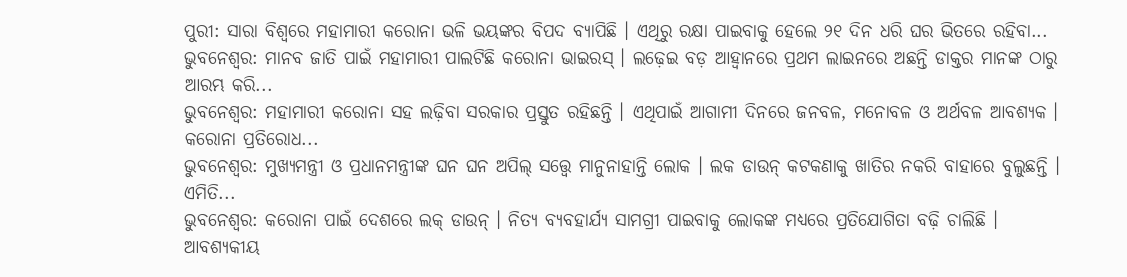ପୁରୀ: ସାରା ବିଶ୍ୱରେ ମହାମାରୀ କରୋନା ଭଳି ଭୟଙ୍କର ବିପଦ ବ୍ୟାପିଛି । ଏଥିରୁ ରକ୍ଷା ପାଇବାକୁ ହେଲେ ୨୧ ଦିନ ଧରି ଘର ଭିତରେ ରହିବା...
ଭୁବନେଶ୍ୱର: ମାନବ ଜାତି ପାଇଁ ମହାମାରୀ ପାଲଟିଛି କରୋନା ଭାଇରସ୍ । ଲଢ଼େଇ ବଡ଼ ଆହ୍ୱାନରେ ପ୍ରଥମ ଲାଇନରେ ଅଛନ୍ତି ଡାକ୍ତର ମାନଙ୍କ ଠାରୁ ଆରମ୍ଭ କରି...
ଭୁବନେଶ୍ୱର: ମହାମାରୀ କରୋନା ସହ ଲଢ଼ିବା ସରକାର ପ୍ରସ୍ତୁତ ରହିଛନ୍ତି । ଏଥିପାଇଁ ଆଗାମୀ ଦିନରେ ଜନବଳ, ମନୋବଳ ଓ ଅର୍ଥବଳ ଆବଶ୍ୟକ । କରୋନା ପ୍ରତିରୋଧ...
ଭୁବନେଶ୍ୱର: ମୁଖ୍ୟମନ୍ତ୍ରୀ ଓ ପ୍ରଧାନମନ୍ତ୍ରୀଙ୍କ ଘନ ଘନ ଅପିଲ୍ ସତ୍ତ୍ୱେ ମାନୁନାହାନ୍ତି ଲୋକ । ଲକ ଡାଉନ୍ କଟକଣାକୁ ଖାତିର ନକରି ବାହାରେ ବୁଲୁଛନ୍ତି । ଏମିତି...
ଭୁବନେଶ୍ୱର: କରୋନା ପାଇଁ ଦେଶରେ ଲକ୍ ଡାଉନ୍ । ନିତ୍ୟ ବ୍ୟବହାର୍ଯ୍ୟ ସାମଗ୍ରୀ ପାଇବାକୁ ଲୋକଙ୍କ ମଧ୍ୟରେ ପ୍ରତିଯୋଗିତା ବଢ଼ି ଚାଲିଛି । ଆବଶ୍ୟକୀୟ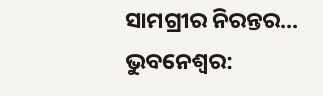ସାମଗ୍ରୀର ନିରନ୍ତର...
ଭୁବନେଶ୍ୱର: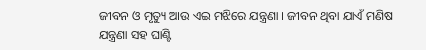ଜୀବନ ଓ ମୃତ୍ୟୁ ଆଉ ଏଇ ମଝିରେ ଯନ୍ତ୍ରଣା । ଜୀବନ ଥିବା ଯାଏଁ ମଣିଷ ଯନ୍ତ୍ରଣା ସହ ଘାଣ୍ଟି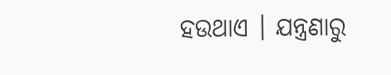ହଉଥାଏ । ଯନ୍ତ୍ରଣାରୁ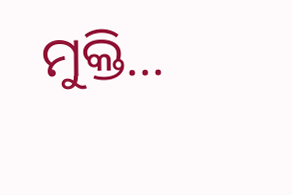ମୁକ୍ତି...